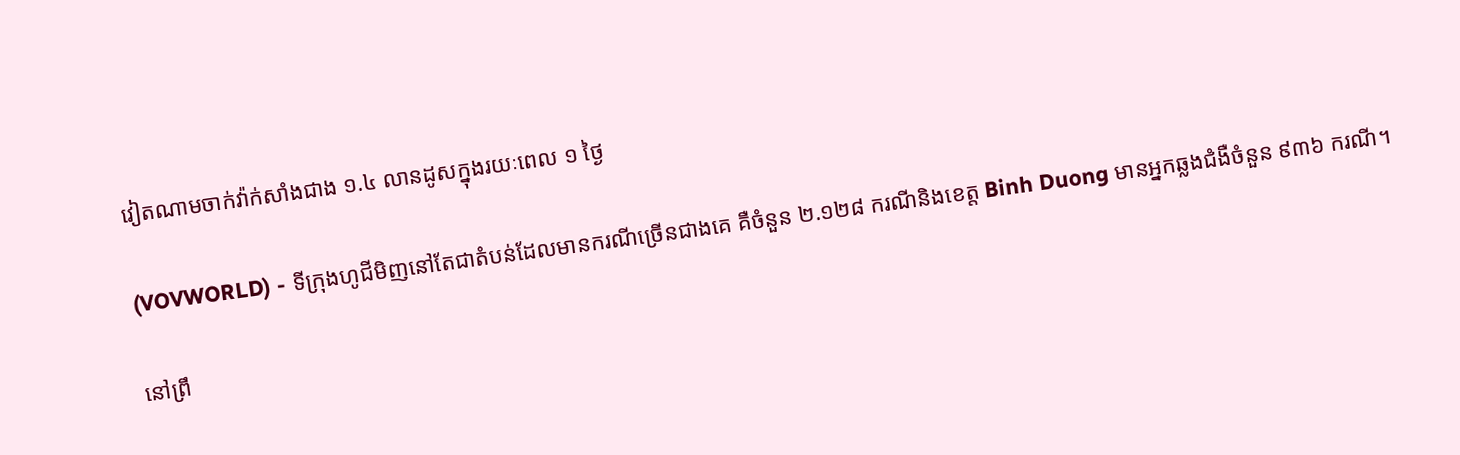វៀតណាមចាក់វ៉ាក់សាំងជាង ១.៤ លានដូសក្នុងរយៈពេល ១ ថ្ងៃ

(VOVWORLD) - ទីក្រុងហូជីមិញនៅតែជាតំបន់ដែលមានករណីច្រើនជាងគេ គឺចំនួន ២.១២៨ ករណីនិងខេត្ត Binh Duong មានអ្នកឆ្លងជំងឺចំនួន ៩៣៦ ករណី។

នៅព្រឹ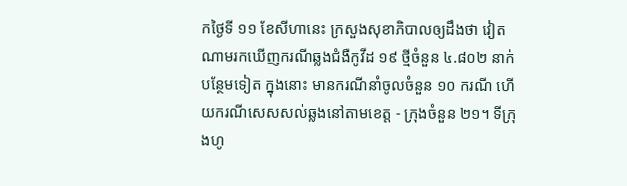កថ្ងៃទី ១១ ខែសីហានេះ ក្រសួងសុខាភិបាលឲ្យដឹងថា វៀតណាមរកឃើញករណីឆ្លងជំងឺកូវីដ ១៩ ថ្មីចំនួន ៤.៨០២ នាក់បន្ថែមទៀត ក្នុងនោះ មានករណីនាំចូលចំនួន ១០ ករណី ហើយករណីសេសសល់ឆ្លងនៅតាមខេត្ត - ក្រុងចំនួន ២១។ ទីក្រុងហូ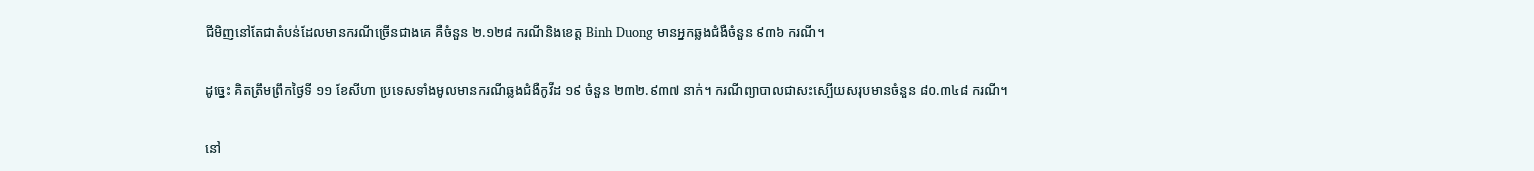ជីមិញនៅតែជាតំបន់ដែលមានករណីច្រើនជាងគេ គឺចំនួន ២.១២៨ ករណីនិងខេត្ត Binh Duong មានអ្នកឆ្លងជំងឺចំនួន ៩៣៦ ករណី។

ដូច្នេះ គិតត្រឹមព្រឹកថ្ងៃទី ១១ ខែសីហា ប្រទេសទាំងមូលមានករណីឆ្លងជំងឺកូវីដ ១៩ ចំនួន ២៣២.៩៣៧ នាក់។ ករណីព្យាបាលជាសះស្បើយសរុបមានចំនួន ៨០.៣៤៨ ករណី។

នៅ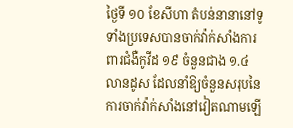ថ្ងៃទី ១០ ខែសីហា តំបន់នានានៅទូទាំងប្រទេសបានចាក់វ៉ាក់សាំងការពារជំងឺកូវីដ ១៩ ចំនួនជាង ១.៤ លានដូស ដែលនាំឱ្យចំនួនសរុបនៃការចាក់វ៉ាក់សាំងនៅវៀតណាមឡើ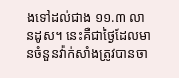ងទៅដល់ជាង ១១.៣ លានដូស។ នេះគឺជាថ្ងៃដែលមានចំនួនវ៉ាក់សាំងត្រូវបានចា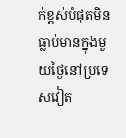ក់ខ្ពស់បំផុតមិនធ្លាប់មានក្នុងមួយថ្ងៃនៅប្រទេសវៀត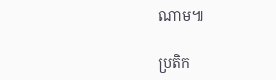ណាម៕

ប្រតិក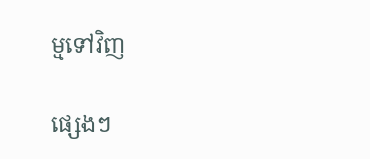ម្មទៅវិញ

ផ្សេងៗ